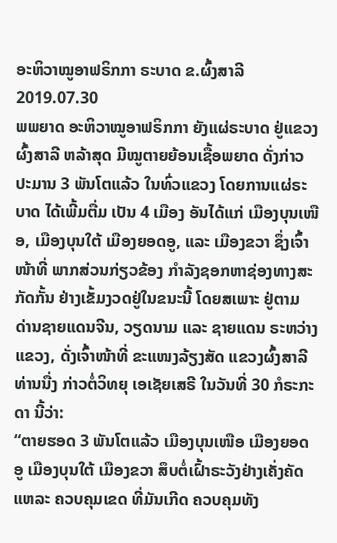ອະຫິວາໝູອາຟຣິກກາ ຣະບາດ ຂ.ຜົ້ງສາລີ
2019.07.30
ພພຍາດ ອະຫິວາໝູອາຟຣິກກາ ຍັງແຜ່ຣະບາດ ຢູ່ແຂວງຜົ້ງສາລີ ຫລ້າສຸດ ມີໝູຕາຍຍ້ອນເຊື້ອພຍາດ ດັ່ງກ່າວ ປະມານ 3 ພັນໂຕແລ້ວ ໃນທົ່ວແຂວງ ໂດຍການແຜ່ຣະບາດ ໄດ້ເພີ້ມຕື່ມ ເປັນ 4 ເມືອງ ອັນໄດ້ແກ່ ເມືອງບຸນເໜືອ, ເມືອງບຸນໃຕ້ ເມືອງຍອດອູ, ແລະ ເມືອງຂວາ ຊຶ່ງເຈົ້າໜ້າທີ່ ພາກສ່ວນກ່ຽວຂ້ອງ ກໍາລັງຊອກຫາຊ່ອງທາງສະກັດກັ້ນ ຢ່າງເຂັ້ມງວດຢູ່ໃນຂນະນີ້ ໂດຍສເພາະ ຢູ່ຕາມ ດ່ານຊາຍແດນຈີນ, ວຽດນາມ ແລະ ຊາຍແດນ ຣະຫວ່າງແຂວງ, ດັ່ງເຈົ້າໜ້າທີ່ ຂະແໜງລ້ຽງສັດ ແຂວງຜົ້ງສາລີ ທ່ານນື່ງ ກ່າວຕໍ່ວິທຍຸ ເອເຊັຍເສຣີ ໃນວັນທີ່ 30 ກໍຣະກະດາ ນີ້ວ່າ:
“ຕາຍຮອດ 3 ພັນໂຕແລ້ວ ເມືອງບຸນເໜືອ ເມືອງຍອດອູ ເມືອງບຸນໃຕ້ ເມືອງຂວາ ສຶບຕໍ່ເຝົ້າຣະວັງຢ່າງເຄັ່ງຄັດ ແຫລະ ຄວບຄຸມເຂດ ທີ່ມັນເກີດ ຄວບຄຸມທັງ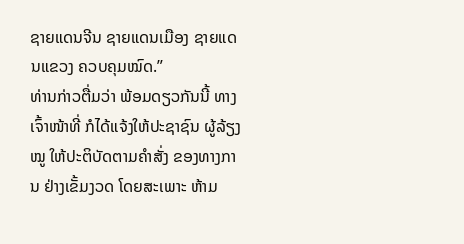ຊາຍແດນຈີນ ຊາຍແດນເມືອງ ຊາຍແດນແຂວງ ຄວບຄຸມໝົດ.”
ທ່ານກ່າວຕື່ມວ່າ ພ້ອມດຽວກັນນີ້ ທາງເຈົ້າໜ້າທີ່ ກໍໄດ້ແຈ້ງໃຫ້ປະຊາຊົນ ຜູ້ລ້ຽງໝູ ໃຫ້ປະຕິບັດຕາມຄໍາສັ່ງ ຂອງທາງການ ຢ່າງເຂັ້ມງວດ ໂດຍສະເພາະ ຫ້າມ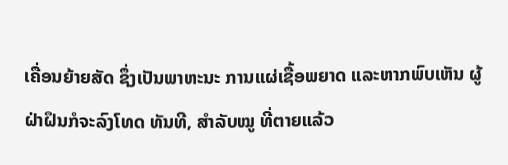ເຄື່ອນຍ້າຍສັດ ຊຶ່ງເປັນພາຫະນະ ການແຜ່ເຊື້ອພຍາດ ແລະຫາກພົບເຫັນ ຜູ້ຝ່າຝຶນກໍຈະລົງໂທດ ທັນທີ, ສໍາລັບໝູ ທີ່ຕາຍແລ້ວ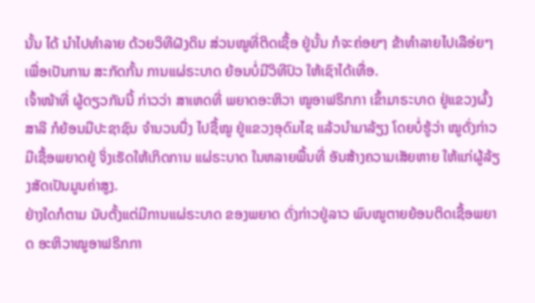ນັ້ນ ໄດ້ ນໍາໄປທໍາລາຍ ດ້ວຍວິທີຝັງດິນ ສ່ວນໝູທີ່ຕິດເຊື້ອ ຢູ່ນັ້ນ ກໍຈະຄ່ອຍໆ ຂ້າທໍາລາຍໄປເລືອ່ຍໆ ເພື່ອເປັນການ ສະກັດກັ້ນ ການແຜ່ຣະບາດ ຍ້ອນບໍ່ມີວິທີປົວ ໃຫ້ເຊົາໄດ້ເທື່ອ.
ເຈົ້າໜ້າທີ່ ຜູ້ດຽວກັນນີ້ ກ່າວວ່າ ສາເຫດທີ່ ພຍາດອະຫິວາ ໝູອາຟຣິກກາ ເຂົ້າມາຣະບາດ ຢູ່ແຂວງຜົ້ງສາລີ ກໍຍ້ອນມີປະຊາຊົນ ຈໍານວນນື່ງ ໄປຊື້ໝູ ຢູ່ແຂວງອຸດົມໄຊ ແລ້ວນໍາມາລ້ຽງ ໂດຍບໍ່ຮູ້ວ່າ ໝູດັ່ງກ່າວມີເຊື້ອພຍາດຢູ່ ຈິ່ງເຮັດໃຫ້ເກິດການ ແຜ່ຣະບາດ ໃນຫລາຍພື້ນທີ່ ອັນສ້າງຄວາມເສັຍຫາຍ ໃຫ້ແກ່ຜູ້ລ້ຽງສັດເປັນມູນຄ່າສູງ.
ຢ່າງໃດກໍຕາມ ນັບຕັ້ງແຕ່ມີການແຜ່ຣະບາດ ຂອງພຍາດ ດັ່ງກ່າວຢູ່ລາວ ພົບໝູຕາຍຍ້ອນຕິດເຊື້ອພຍາດ ອະຫິວາໝູອາຟຣິກກາ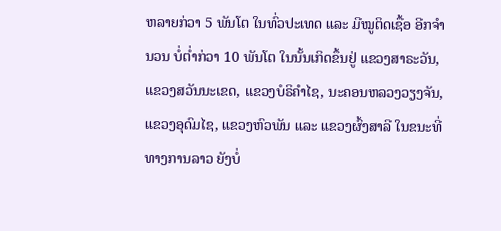ຫລາຍກ່ວາ 5 ພັນໂຕ ໃນທົ່ວປະເທດ ແລະ ມີໝູຕິດເຊື້ອ ອີກຈໍານວນ ບໍ່ຕໍ່າກ່ວາ 10 ພັນໂຕ ໃນນັ້ນເກິດຂຶ້ນຢູ່ ແຂວງສາຣະວັນ, ແຂວງສວັນນະເຂດ, ແຂວງບໍຣິຄໍາໄຊ, ນະຄອນຫລວງວຽງຈັນ, ແຂວງອຸດົມໄຊ, ແຂວງຫົວພັນ ແລະ ແຂວງຜົ້ງສາລີ ໃນຂນະທີ່ ທາງການລາວ ຍັງບໍ່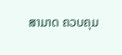ສາມາດ ຄວບຄຸມ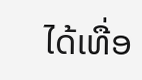ໄດ້ເທື່ອ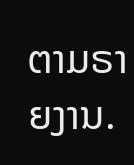ຕາມຣາຍງານ.